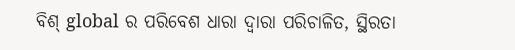ବିଶ୍ global ର ପରିବେଶ ଧାରା ଦ୍ୱାରା ପରିଚାଳିତ, ସ୍ଥିରତା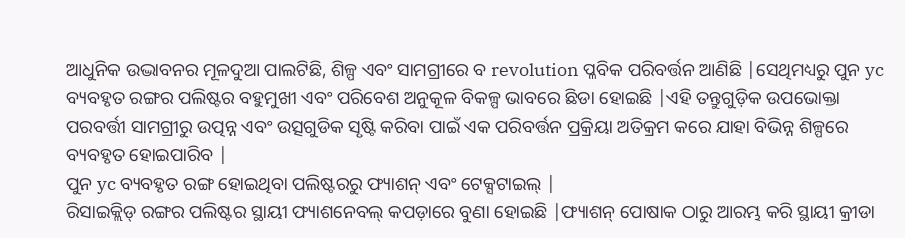ଆଧୁନିକ ଉଦ୍ଭାବନର ମୂଳଦୁଆ ପାଲଟିଛି, ଶିଳ୍ପ ଏବଂ ସାମଗ୍ରୀରେ ବ revolution ପ୍ଳବିକ ପରିବର୍ତ୍ତନ ଆଣିଛି |ସେଥିମଧ୍ୟରୁ ପୁନ yc ବ୍ୟବହୃତ ରଙ୍ଗର ପଲିଷ୍ଟର ବହୁମୁଖୀ ଏବଂ ପରିବେଶ ଅନୁକୂଳ ବିକଳ୍ପ ଭାବରେ ଛିଡା ହୋଇଛି |ଏହି ତନ୍ତୁଗୁଡ଼ିକ ଉପଭୋକ୍ତା ପରବର୍ତ୍ତୀ ସାମଗ୍ରୀରୁ ଉତ୍ପନ୍ନ ଏବଂ ଉତ୍ସଗୁଡିକ ସୃଷ୍ଟି କରିବା ପାଇଁ ଏକ ପରିବର୍ତ୍ତନ ପ୍ରକ୍ରିୟା ଅତିକ୍ରମ କରେ ଯାହା ବିଭିନ୍ନ ଶିଳ୍ପରେ ବ୍ୟବହୃତ ହୋଇପାରିବ |
ପୁନ yc ବ୍ୟବହୃତ ରଙ୍ଗ ହୋଇଥିବା ପଲିଷ୍ଟରରୁ ଫ୍ୟାଶନ୍ ଏବଂ ଟେକ୍ସଟାଇଲ୍ |
ରିସାଇକ୍ଲିଡ୍ ରଙ୍ଗର ପଲିଷ୍ଟର ସ୍ଥାୟୀ ଫ୍ୟାଶନେବଲ୍ କପଡ଼ାରେ ବୁଣା ହୋଇଛି |ଫ୍ୟାଶନ୍ ପୋଷାକ ଠାରୁ ଆରମ୍ଭ କରି ସ୍ଥାୟୀ କ୍ରୀଡା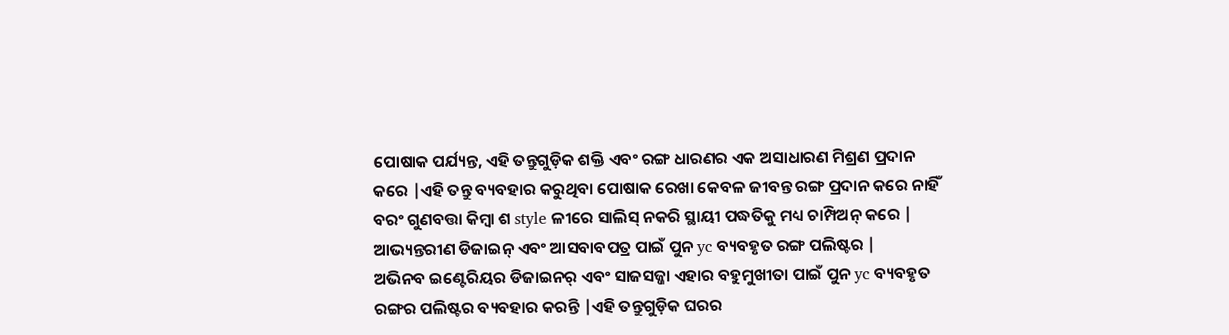ପୋଷାକ ପର୍ଯ୍ୟନ୍ତ, ଏହି ତନ୍ତୁଗୁଡ଼ିକ ଶକ୍ତି ଏବଂ ରଙ୍ଗ ଧାରଣର ଏକ ଅସାଧାରଣ ମିଶ୍ରଣ ପ୍ରଦାନ କରେ |ଏହି ତନ୍ତୁ ବ୍ୟବହାର କରୁଥିବା ପୋଷାକ ରେଖା କେବଳ ଜୀବନ୍ତ ରଙ୍ଗ ପ୍ରଦାନ କରେ ନାହିଁ ବରଂ ଗୁଣବତ୍ତା କିମ୍ବା ଶ style ଳୀରେ ସାଲିସ୍ ନକରି ସ୍ଥାୟୀ ପଦ୍ଧତିକୁ ମଧ୍ୟ ଚାମ୍ପିଅନ୍ କରେ |
ଆଭ୍ୟନ୍ତରୀଣ ଡିଜାଇନ୍ ଏବଂ ଆସବାବପତ୍ର ପାଇଁ ପୁନ yc ବ୍ୟବହୃତ ରଙ୍ଗ ପଲିଷ୍ଟର |
ଅଭିନବ ଇଣ୍ଟେରିୟର ଡିଜାଇନର୍ ଏବଂ ସାଜସଜ୍ଜା ଏହାର ବହୁମୁଖୀତା ପାଇଁ ପୁନ yc ବ୍ୟବହୃତ ରଙ୍ଗର ପଲିଷ୍ଟର ବ୍ୟବହାର କରନ୍ତି |ଏହି ତନ୍ତୁଗୁଡ଼ିକ ଘରର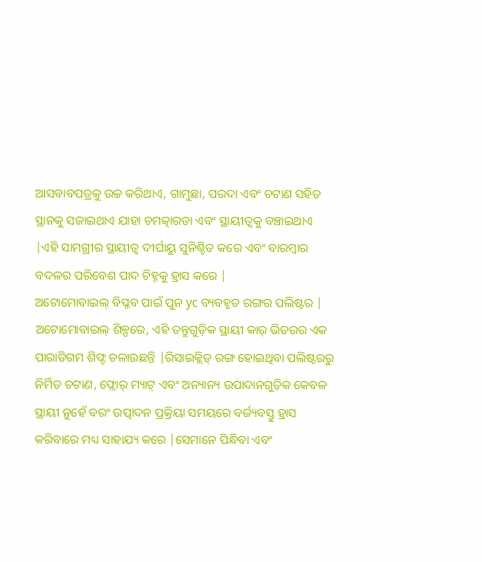ଆସବାବପତ୍ରକୁ ଉଚ୍ଚ କରିଥାଏ, ଗାମୁଛା, ପରଦା ଏବଂ ଚଟାଣ ସହିତ ସ୍ଥାନକୁ ସଜାଇଥାଏ ଯାହା ଚମତ୍କାରତା ଏବଂ ସ୍ଥାୟୀତ୍ୱକୁ ବଞ୍ଚାଇଥାଏ |ଏହି ସାମଗ୍ରୀର ସ୍ଥାୟୀତ୍ୱ ଦୀର୍ଘାୟୁ ସୁନିଶ୍ଚିତ କରେ ଏବଂ ବାରମ୍ବାର ବଦଳର ପରିବେଶ ପାଦ ଚିହ୍ନକୁ ହ୍ରାସ କରେ |
ଅଟୋମୋବାଇଲ୍ ବିପ୍ଳବ ପାଇଁ ପୁନ yc ବ୍ୟବହୃତ ରଙ୍ଗର ପଲିଷ୍ଟର |
ଅଟୋମୋବାଇଲ୍ ଶିଳ୍ପରେ, ଏହି ତନ୍ତୁଗୁଡ଼ିକ ସ୍ଥାୟୀ କାର୍ ଭିତରର ଏକ ପାରାଡିଗମ ଶିଫ୍ଟ ଚଳାଉଛନ୍ତି |ରିସାଇକ୍ଲିଡ୍ ରଙ୍ଗ ହୋଇଥିବା ପଲିଷ୍ଟରରୁ ନିର୍ମିତ ଚଟାଣ, ଫ୍ଲୋର୍ ମ୍ୟାଟ୍ ଏବଂ ଅନ୍ୟାନ୍ୟ ଉପାଦାନଗୁଡ଼ିକ କେବଳ ସ୍ଥାୟୀ ନୁହେଁ ବରଂ ଉତ୍ପାଦନ ପ୍ରକ୍ରିୟା ସମୟରେ ବର୍ଜ୍ୟବସ୍ତୁ ହ୍ରାସ କରିବାରେ ମଧ୍ୟ ସାହାଯ୍ୟ କରେ |ସେମାନେ ପିନ୍ଧିବା ଏବଂ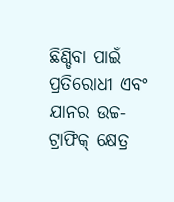ଛିଣ୍ଡିବା ପାଇଁ ପ୍ରତିରୋଧୀ ଏବଂ ଯାନର ଉଚ୍ଚ-ଟ୍ରାଫିକ୍ କ୍ଷେତ୍ର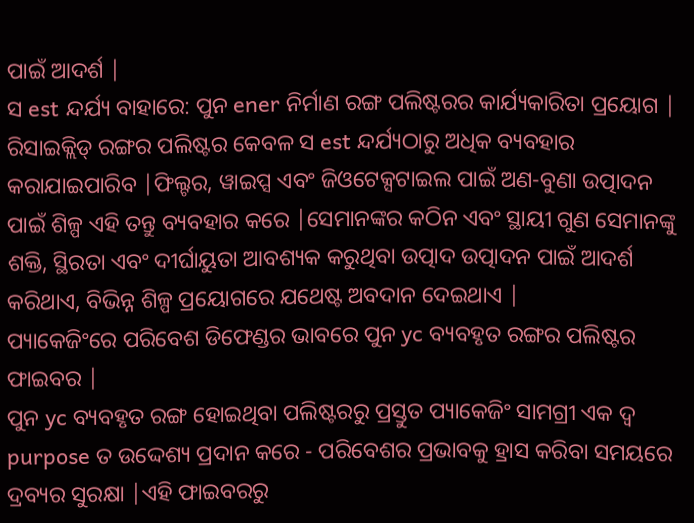ପାଇଁ ଆଦର୍ଶ |
ସ est ନ୍ଦର୍ଯ୍ୟ ବାହାରେ: ପୁନ ener ନିର୍ମାଣ ରଙ୍ଗ ପଲିଷ୍ଟରର କାର୍ଯ୍ୟକାରିତା ପ୍ରୟୋଗ |
ରିସାଇକ୍ଲିଡ୍ ରଙ୍ଗର ପଲିଷ୍ଟର କେବଳ ସ est ନ୍ଦର୍ଯ୍ୟଠାରୁ ଅଧିକ ବ୍ୟବହାର କରାଯାଇପାରିବ |ଫିଲ୍ଟର, ୱାଇପ୍ସ ଏବଂ ଜିଓଟେକ୍ସଟାଇଲ ପାଇଁ ଅଣ-ବୁଣା ଉତ୍ପାଦନ ପାଇଁ ଶିଳ୍ପ ଏହି ତନ୍ତୁ ବ୍ୟବହାର କରେ |ସେମାନଙ୍କର କଠିନ ଏବଂ ସ୍ଥାୟୀ ଗୁଣ ସେମାନଙ୍କୁ ଶକ୍ତି, ସ୍ଥିରତା ଏବଂ ଦୀର୍ଘାୟୁତା ଆବଶ୍ୟକ କରୁଥିବା ଉତ୍ପାଦ ଉତ୍ପାଦନ ପାଇଁ ଆଦର୍ଶ କରିଥାଏ, ବିଭିନ୍ନ ଶିଳ୍ପ ପ୍ରୟୋଗରେ ଯଥେଷ୍ଟ ଅବଦାନ ଦେଇଥାଏ |
ପ୍ୟାକେଜିଂରେ ପରିବେଶ ଡିଫେଣ୍ଡର ଭାବରେ ପୁନ yc ବ୍ୟବହୃତ ରଙ୍ଗର ପଲିଷ୍ଟର ଫାଇବର |
ପୁନ yc ବ୍ୟବହୃତ ରଙ୍ଗ ହୋଇଥିବା ପଲିଷ୍ଟରରୁ ପ୍ରସ୍ତୁତ ପ୍ୟାକେଜିଂ ସାମଗ୍ରୀ ଏକ ଦ୍ୱ purpose ତ ଉଦ୍ଦେଶ୍ୟ ପ୍ରଦାନ କରେ - ପରିବେଶର ପ୍ରଭାବକୁ ହ୍ରାସ କରିବା ସମୟରେ ଦ୍ରବ୍ୟର ସୁରକ୍ଷା |ଏହି ଫାଇବରରୁ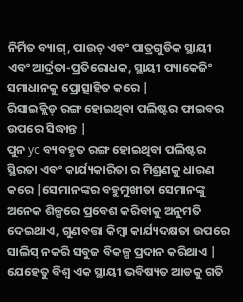ନିର୍ମିତ ବ୍ୟାଗ୍, ପାଉଚ୍ ଏବଂ ପାତ୍ରଗୁଡିକ ସ୍ଥାୟୀ ଏବଂ ଆର୍ଦ୍ରତା-ପ୍ରତିରୋଧକ, ସ୍ଥାୟୀ ପ୍ୟାକେଜିଂ ସମାଧାନକୁ ପ୍ରୋତ୍ସାହିତ କରେ |
ରିସାଇକ୍ଲିଡ୍ ରଙ୍ଗ ହୋଇଥିବା ପଲିଷ୍ଟର ଫାଇବର ଉପରେ ସିଦ୍ଧାନ୍ତ |
ପୁନ yc ବ୍ୟବହୃତ ରଙ୍ଗ ହୋଇଥିବା ପଲିଷ୍ଟର ସ୍ଥିରତା ଏବଂ କାର୍ଯ୍ୟକାରିତା ର ମିଶ୍ରଣକୁ ଧାରଣ କରେ |ସେମାନଙ୍କର ବହୁମୁଖୀତା ସେମାନଙ୍କୁ ଅନେକ ଶିଳ୍ପରେ ପ୍ରବେଶ କରିବାକୁ ଅନୁମତି ଦେଇଥାଏ, ଗୁଣବତ୍ତା କିମ୍ବା କାର୍ଯ୍ୟଦକ୍ଷତା ଉପରେ ସାଲିସ୍ ନକରି ସବୁଜ ବିକଳ୍ପ ପ୍ରଦାନ କରିଥାଏ | ଯେହେତୁ ବିଶ୍ୱ ଏକ ସ୍ଥାୟୀ ଭବିଷ୍ୟତ ଆଡକୁ ଗତି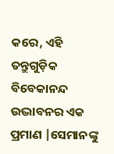କରେ, ଏହି ତନ୍ତୁଗୁଡ଼ିକ ବିବେକାନନ୍ଦ ଉଦ୍ଭାବନର ଏକ ପ୍ରମାଣ |ସେମାନଙ୍କୁ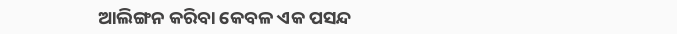ଆଲିଙ୍ଗନ କରିବା କେବଳ ଏକ ପସନ୍ଦ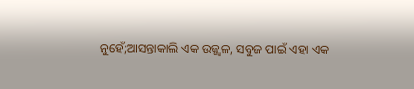ନୁହେଁ;ଆସନ୍ତାକାଲି ଏକ ଉଜ୍ଜ୍ୱଳ, ସବୁଜ ପାଇଁ ଏହା ଏକ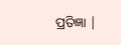ପ୍ରତିଜ୍ଞା |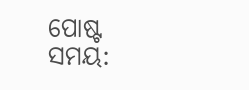ପୋଷ୍ଟ ସମୟ: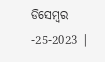ଡିସେମ୍ବର -25-2023 |